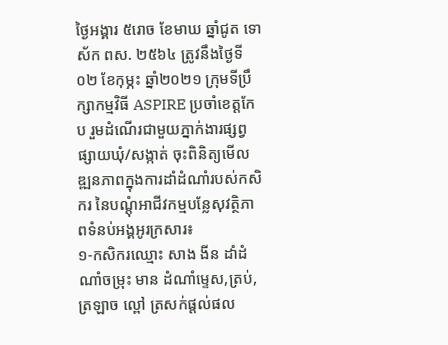ថ្ងៃអង្គារ ៥រោច ខែមាឃ ឆ្នាំជូត ទោស័ក ពស. ២៥៦៤ ត្រូវនឹងថ្ងៃទី០២ ខែកុម្ភះ ឆ្នាំ២០២១ ក្រុមទីប្រឹក្សាកម្មវិធី ASPIRE ប្រចាំខេត្តកែប រួមដំណេីរជាមួយភ្នាក់ងារផ្សព្វផ្សាយឃុំ/សង្កាត់ ចុះពិនិត្យមេីលឌ្ឍនភាពក្នុងការដាំដំណាំរបស់កសិករ នៃបណ្តុំអាជីវកម្មបន្លែសុវត្ថិភាពទំនប់អង្គអូរក្រសារ៖
១-កសិករឈ្មោះ សាង ងីន ដាំដំណាំចម្រុះ មាន ដំណាំម្ទេស,ត្រប់,ត្រឡាច ល្ពៅ ត្រសក់ផ្តល់ផល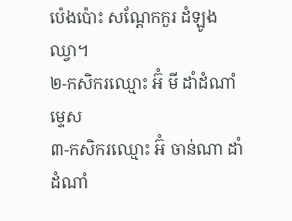ប៉េងប៉ោះ សណ្តែកកួរ ដំឡូងឈ្វា។
២-កសិករឈ្មោះ អ៊ំ មី ដាំដំណាំម្ទេស
៣-កសិករឈ្មោះ អ៊ំ ចាន់ណា ដាំដំណាំ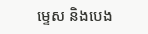ម្ទេស និងបេង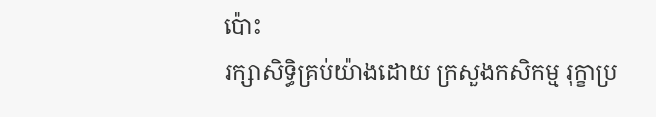ប៉ោះ
រក្សាសិទិ្ធគ្រប់យ៉ាងដោយ ក្រសួងកសិកម្ម រុក្ខាប្រ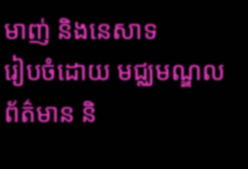មាញ់ និងនេសាទ
រៀបចំដោយ មជ្ឈមណ្ឌលព័ត៌មាន និ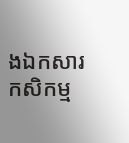ងឯកសារកសិកម្ម